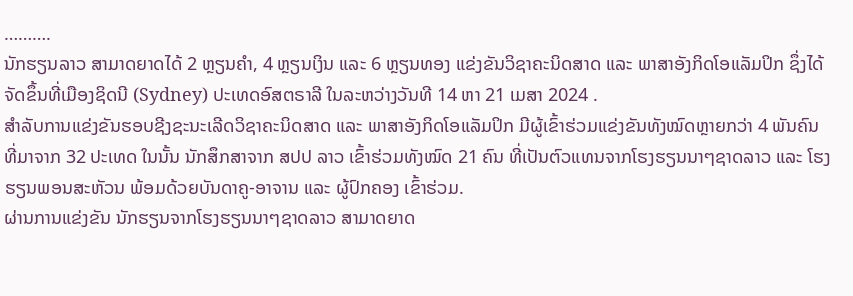……….
ນັກຮຽນລາວ ສາມາດຍາດໄດ້ 2 ຫຼຽນຄໍາ, 4 ຫຼຽນເງິນ ແລະ 6 ຫຼຽນທອງ ແຂ່ງຂັນວິຊາຄະນິດສາດ ແລະ ພາສາອັງກິດໂອແລັມປິກ ຊຶ່ງໄດ້ຈັດຂຶ້ນທີ່ເມືອງຊິດນີ (Sydney) ປະເທດອົສຕຣາລີ ໃນລະຫວ່າງວັນທີ 14 ຫາ 21 ເມສາ 2024 .
ສໍາລັບການແຂ່ງຂັນຮອບຊີງຊະນະເລີດວິຊາຄະນິດສາດ ແລະ ພາສາອັງກິດໂອແລັມປິກ ມີຜູ້ເຂົ້າຮ່ວມແຂ່ງຂັນທັງໝົດຫຼາຍກວ່າ 4 ພັນຄົນ ທີ່ມາຈາກ 32 ປະເທດ ໃນນັ້ນ ນັກສຶກສາຈາກ ສປປ ລາວ ເຂົ້າຮ່ວມທັງໝົດ 21 ຄົນ ທີ່ເປັນຕົວແທນຈາກໂຮງຮຽນນາໆຊາດລາວ ແລະ ໂຮງຮຽນພອນສະຫັວນ ພ້ອມດ້ວຍບັນດາຄູ-ອາຈານ ແລະ ຜູ້ປົກຄອງ ເຂົ້າຮ່ວມ.
ຜ່ານການແຂ່ງຂັນ ນັກຮຽນຈາກໂຮງຮຽນນາໆຊາດລາວ ສາມາດຍາດ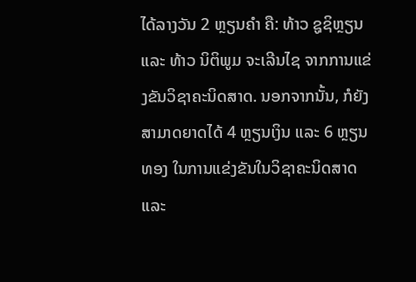ໄດ້ລາງວັນ 2 ຫຼຽນຄໍາ ຄື: ທ້າວ ຊູຊິຫຼຽນ ແລະ ທ້າວ ນິຕິພູມ ຈະເລີນໄຊ ຈາກການແຂ່ງຂັນວິຊາຄະນິດສາດ. ນອກຈາກນັ້ນ, ກໍຍັງສາມາດຍາດໄດ້ 4 ຫຼຽນເງິນ ແລະ 6 ຫຼຽນທອງ ໃນການແຂ່ງຂັນໃນວິຊາຄະນິດສາດ ແລະ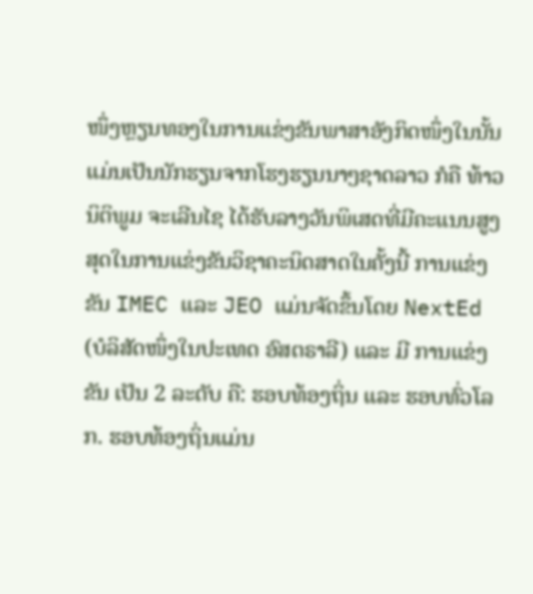ໜຶ່ງຫຼຽນທອງໃນການແຂ່ງຂັນພາສາອັງກິດໜຶ່ງໃນນັ້ນແມ່ນເປັນນັກຮຽນຈາກໂຮງຮຽນນາໆຊາດລາວ ກໍຄື ທ້າວ ນິຕິພູມ ຈະເລີນໄຊ ໄດ້ຮັບລາງວັນພິເສດທີ່ມີຄະແນນສູງສຸດໃນການແຂ່ງຂັນວິຊາຄະນິດສາດໃນຄັ້ງນີ້ ການແຂ່ງຂັນ IMEC ແລະ JEO ແມ່ນຈັດຂຶ້ນໂດຍ NextEd (ບໍລິສັດໜຶ່ງໃນປະເທດ ອົສຕຣາລີ) ແລະ ມີ ການແຂ່ງຂັນ ເປັນ 2 ລະດັບ ຄື: ຮອບທ້ອງຖິ່ນ ແລະ ຮອບທົ່ວໂລກ. ຮອບທ້ອງຖິ່ນແມ່ນ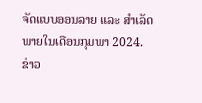ຈັດແບບອອນລາຍ ແລະ ສຳເລັດພາຍໃນເດືອນກຸມພາ 2024.
ຂ່າວ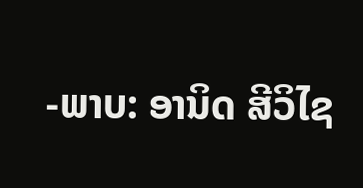-ພາບ: ອານິດ ສີວິໄຊ